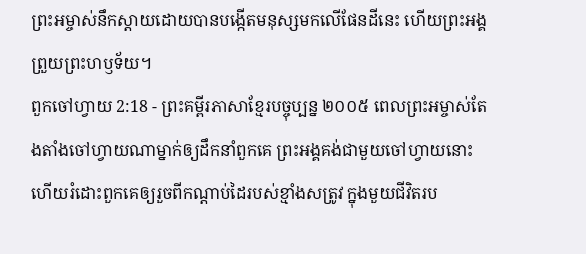ព្រះអម្ចាស់នឹកស្ដាយដោយបានបង្កើតមនុស្សមកលើផែនដីនេះ ហើយព្រះអង្គព្រួយព្រះហឫទ័យ។
ពួកចៅហ្វាយ 2:18 - ព្រះគម្ពីរភាសាខ្មែរបច្ចុប្បន្ន ២០០៥ ពេលព្រះអម្ចាស់តែងតាំងចៅហ្វាយណាម្នាក់ឲ្យដឹកនាំពួកគេ ព្រះអង្គគង់ជាមួយចៅហ្វាយនោះ ហើយរំដោះពួកគេឲ្យរួចពីកណ្ដាប់ដៃរបស់ខ្មាំងសត្រូវ ក្នុងមួយជីវិតរប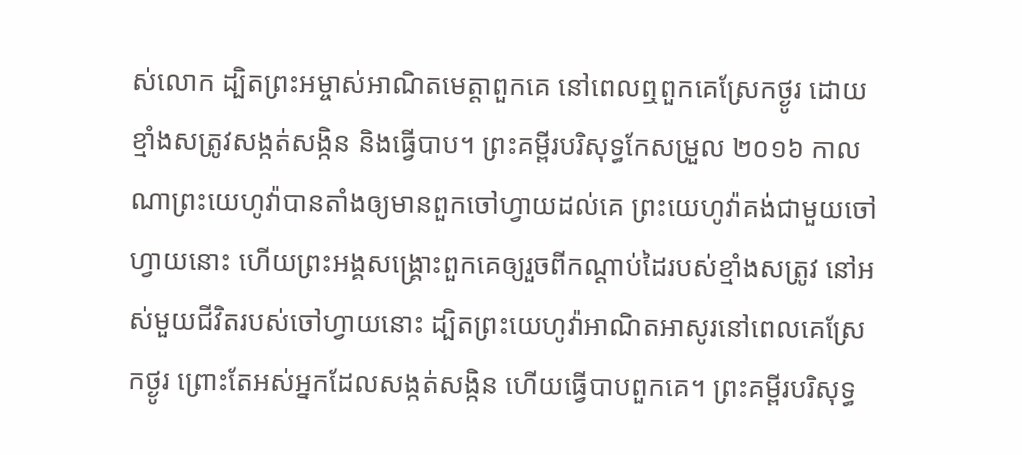ស់លោក ដ្បិតព្រះអម្ចាស់អាណិតមេត្តាពួកគេ នៅពេលឮពួកគេស្រែកថ្ងូរ ដោយខ្មាំងសត្រូវសង្កត់សង្កិន និងធ្វើបាប។ ព្រះគម្ពីរបរិសុទ្ធកែសម្រួល ២០១៦ កាលណាព្រះយេហូវ៉ាបានតាំងឲ្យមានពួកចៅហ្វាយដល់គេ ព្រះយេហូវ៉ាគង់ជាមួយចៅហ្វាយនោះ ហើយព្រះអង្គសង្គ្រោះពួកគេឲ្យរួចពីកណ្ដាប់ដៃរបស់ខ្មាំងសត្រូវ នៅអស់មួយជីវិតរបស់ចៅហ្វាយនោះ ដ្បិតព្រះយេហូវ៉ាអាណិតអាសូរនៅពេលគេស្រែកថ្ងូរ ព្រោះតែអស់អ្នកដែលសង្កត់សង្កិន ហើយធ្វើបាបពួកគេ។ ព្រះគម្ពីរបរិសុទ្ធ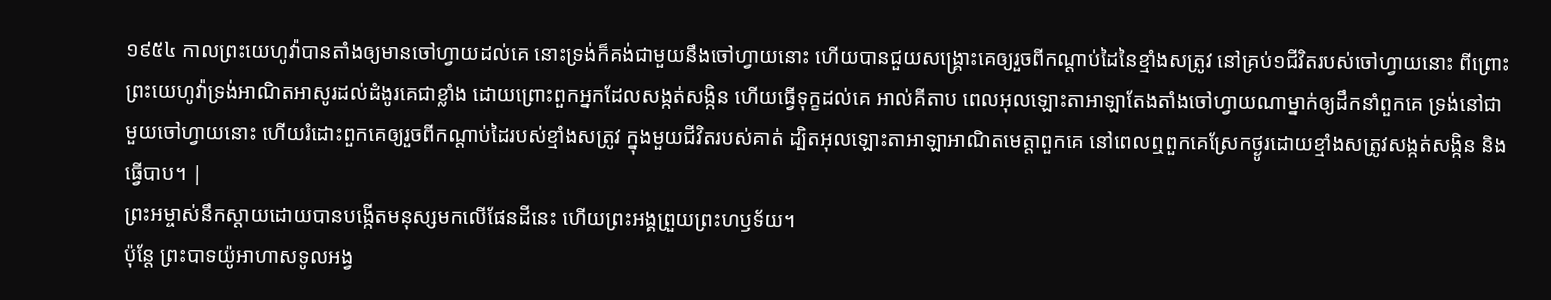១៩៥៤ កាលព្រះយេហូវ៉ាបានតាំងឲ្យមានចៅហ្វាយដល់គេ នោះទ្រង់ក៏គង់ជាមួយនឹងចៅហ្វាយនោះ ហើយបានជួយសង្គ្រោះគេឲ្យរួចពីកណ្តាប់ដៃនៃខ្មាំងសត្រូវ នៅគ្រប់១ជីវិតរបស់ចៅហ្វាយនោះ ពីព្រោះព្រះយេហូវ៉ាទ្រង់អាណិតអាសូរដល់ដំងូរគេជាខ្លាំង ដោយព្រោះពួកអ្នកដែលសង្កត់សង្កិន ហើយធ្វើទុក្ខដល់គេ អាល់គីតាប ពេលអុលឡោះតាអាឡាតែងតាំងចៅហ្វាយណាម្នាក់ឲ្យដឹកនាំពួកគេ ទ្រង់នៅជាមួយចៅហ្វាយនោះ ហើយរំដោះពួកគេឲ្យរួចពីកណ្តាប់ដៃរបស់ខ្មាំងសត្រូវ ក្នុងមួយជីវិតរបស់គាត់ ដ្បិតអុលឡោះតាអាឡាអាណិតមេត្តាពួកគេ នៅពេលឮពួកគេស្រែកថ្ងូរដោយខ្មាំងសត្រូវសង្កត់សង្កិន និងធ្វើបាប។ |
ព្រះអម្ចាស់នឹកស្ដាយដោយបានបង្កើតមនុស្សមកលើផែនដីនេះ ហើយព្រះអង្គព្រួយព្រះហឫទ័យ។
ប៉ុន្តែ ព្រះបាទយ៉ូអាហាសទូលអង្វ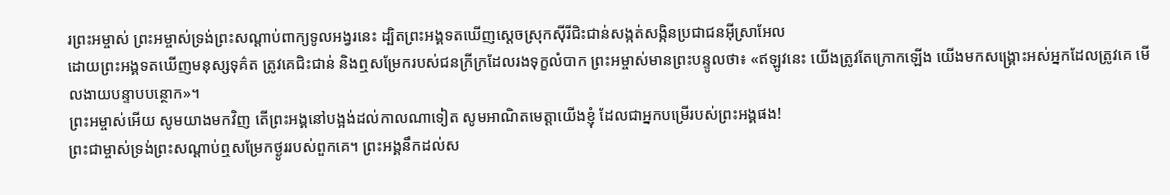រព្រះអម្ចាស់ ព្រះអម្ចាស់ទ្រង់ព្រះសណ្ដាប់ពាក្យទូលអង្វរនេះ ដ្បិតព្រះអង្គទតឃើញស្ដេចស្រុកស៊ីរីជិះជាន់សង្កត់សង្កិនប្រជាជនអ៊ីស្រាអែល
ដោយព្រះអង្គទតឃើញមនុស្សទុគ៌ត ត្រូវគេជិះជាន់ និងឮសម្រែករបស់ជនក្រីក្រដែលរងទុក្ខលំបាក ព្រះអម្ចាស់មានព្រះបន្ទូលថា៖ «ឥឡូវនេះ យើងត្រូវតែក្រោកឡើង យើងមកសង្គ្រោះអស់អ្នកដែលត្រូវគេ មើលងាយបន្ទាបបន្ថោក»។
ព្រះអម្ចាស់អើយ សូមយាងមកវិញ តើព្រះអង្គនៅបង្អង់ដល់កាលណាទៀត សូមអាណិតមេត្តាយើងខ្ញុំ ដែលជាអ្នកបម្រើរបស់ព្រះអង្គផង!
ព្រះជាម្ចាស់ទ្រង់ព្រះសណ្ដាប់ឮសម្រែកថ្ងូររបស់ពួកគេ។ ព្រះអង្គនឹកដល់ស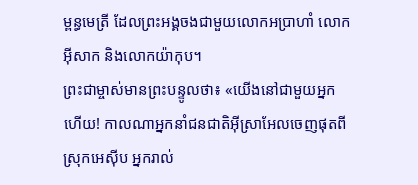ម្ពន្ធមេត្រី ដែលព្រះអង្គចងជាមួយលោកអប្រាហាំ លោកអ៊ីសាក និងលោកយ៉ាកុប។
ព្រះជាម្ចាស់មានព្រះបន្ទូលថា៖ «យើងនៅជាមួយអ្នកហើយ! កាលណាអ្នកនាំជនជាតិអ៊ីស្រាអែលចេញផុតពីស្រុកអេស៊ីប អ្នករាល់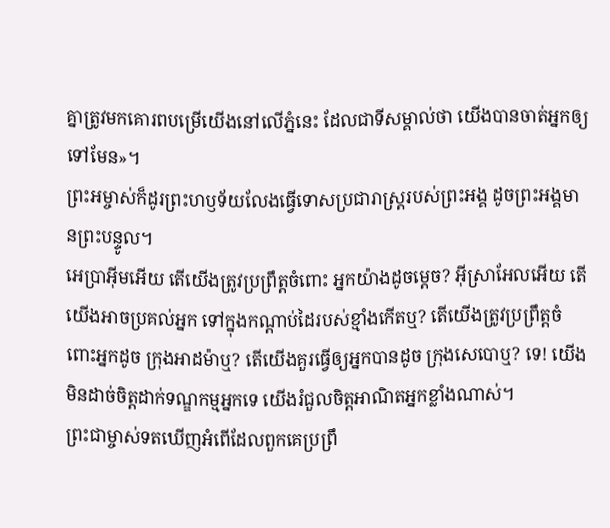គ្នាត្រូវមកគោរពបម្រើយើងនៅលើភ្នំនេះ ដែលជាទីសម្គាល់ថា យើងបានចាត់អ្នកឲ្យទៅមែន»។
ព្រះអម្ចាស់ក៏ដូរព្រះហឫទ័យលែងធ្វើទោសប្រជារាស្ត្ររបស់ព្រះអង្គ ដូចព្រះអង្គមានព្រះបន្ទូល។
អេប្រាអ៊ីមអើយ តើយើងត្រូវប្រព្រឹត្តចំពោះ អ្នកយ៉ាងដូចម្ដេច? អ៊ីស្រាអែលអើយ តើយើងអាចប្រគល់អ្នក ទៅក្នុងកណ្ដាប់ដៃរបស់ខ្មាំងកើតឬ? តើយើងត្រូវប្រព្រឹត្តចំពោះអ្នកដូច ក្រុងអាដម៉ាឬ? តើយើងគួរធ្វើឲ្យអ្នកបានដូច ក្រុងសេបោឬ? ទេ! យើងមិនដាច់ចិត្តដាក់ទណ្ឌកម្មអ្នកទេ យើងរំជួលចិត្តអាណិតអ្នកខ្លាំងណាស់។
ព្រះជាម្ចាស់ទតឃើញអំពើដែលពួកគេប្រព្រឹ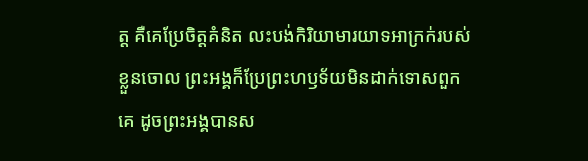ត្ត គឺគេប្រែចិត្តគំនិត លះបង់កិរិយាមារយាទអាក្រក់របស់ខ្លួនចោល ព្រះអង្គក៏ប្រែព្រះហឫទ័យមិនដាក់ទោសពួកគេ ដូចព្រះអង្គបានស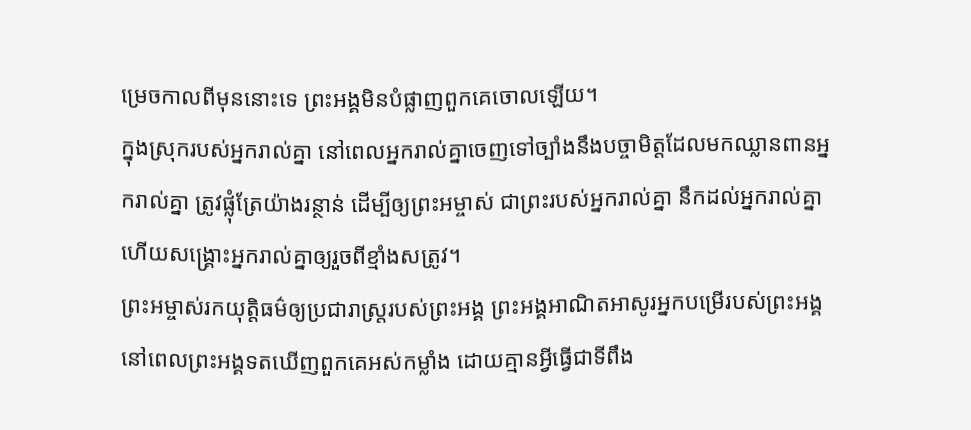ម្រេចកាលពីមុននោះទេ ព្រះអង្គមិនបំផ្លាញពួកគេចោលឡើយ។
ក្នុងស្រុករបស់អ្នករាល់គ្នា នៅពេលអ្នករាល់គ្នាចេញទៅច្បាំងនឹងបច្ចាមិត្តដែលមកឈ្លានពានអ្នករាល់គ្នា ត្រូវផ្លុំត្រែយ៉ាងរន្ថាន់ ដើម្បីឲ្យព្រះអម្ចាស់ ជាព្រះរបស់អ្នករាល់គ្នា នឹកដល់អ្នករាល់គ្នា ហើយសង្គ្រោះអ្នករាល់គ្នាឲ្យរួចពីខ្មាំងសត្រូវ។
ព្រះអម្ចាស់រកយុត្តិធម៌ឲ្យប្រជារាស្ត្ររបស់ព្រះអង្គ ព្រះអង្គអាណិតអាសូរអ្នកបម្រើរបស់ព្រះអង្គ នៅពេលព្រះអង្គទតឃើញពួកគេអស់កម្លាំង ដោយគ្មានអ្វីធ្វើជាទីពឹង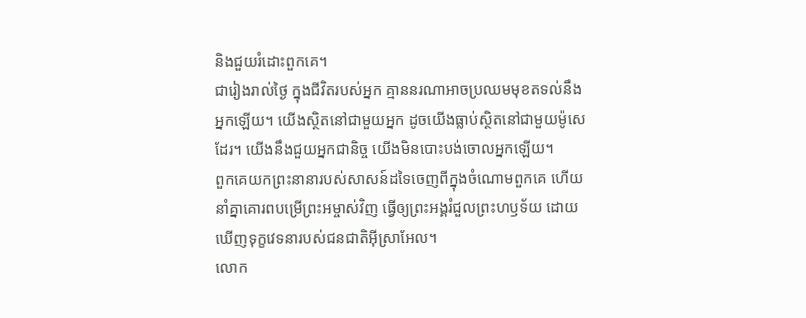និងជួយរំដោះពួកគេ។
ជារៀងរាល់ថ្ងៃ ក្នុងជីវិតរបស់អ្នក គ្មាននរណាអាចប្រឈមមុខតទល់នឹងអ្នកឡើយ។ យើងស្ថិតនៅជាមួយអ្នក ដូចយើងធ្លាប់ស្ថិតនៅជាមួយម៉ូសេដែរ។ យើងនឹងជួយអ្នកជានិច្ច យើងមិនបោះបង់ចោលអ្នកឡើយ។
ពួកគេយកព្រះនានារបស់សាសន៍ដទៃចេញពីក្នុងចំណោមពួកគេ ហើយនាំគ្នាគោរពបម្រើព្រះអម្ចាស់វិញ ធ្វើឲ្យព្រះអង្គរំជួលព្រះហឫទ័យ ដោយឃើញទុក្ខវេទនារបស់ជនជាតិអ៊ីស្រាអែល។
លោក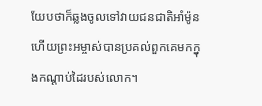យែបថាក៏ឆ្លងចូលទៅវាយជនជាតិអាំម៉ូន ហើយព្រះអម្ចាស់បានប្រគល់ពួកគេមកក្នុងកណ្ដាប់ដៃរបស់លោក។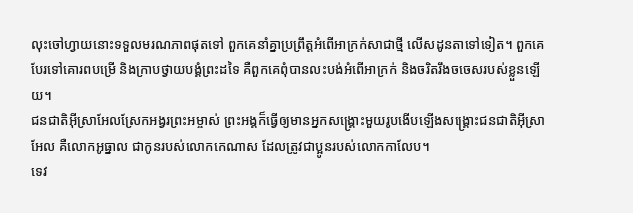លុះចៅហ្វាយនោះទទួលមរណភាពផុតទៅ ពួកគេនាំគ្នាប្រព្រឹត្តអំពើអាក្រក់សាជាថ្មី លើសដូនតាទៅទៀត។ ពួកគេបែរទៅគោរពបម្រើ និងក្រាបថ្វាយបង្គំព្រះដទៃ គឺពួកគេពុំបានលះបង់អំពើអាក្រក់ និងចរិតរឹងចចេសរបស់ខ្លួនឡើយ។
ជនជាតិអ៊ីស្រាអែលស្រែកអង្វរព្រះអម្ចាស់ ព្រះអង្គក៏ធ្វើឲ្យមានអ្នកសង្គ្រោះមួយរូបងើបឡើងសង្គ្រោះជនជាតិអ៊ីស្រាអែល គឺលោកអូធ្នាល ជាកូនរបស់លោកកេណាស ដែលត្រូវជាប្អូនរបស់លោកកាលែប។
ទេវ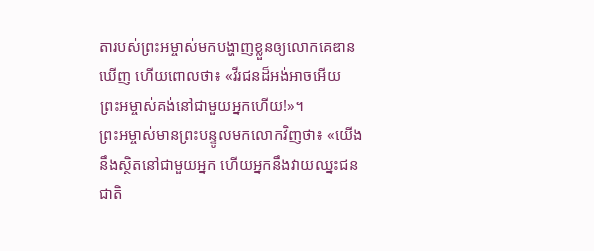តារបស់ព្រះអម្ចាស់មកបង្ហាញខ្លួនឲ្យលោកគេឌានឃើញ ហើយពោលថា៖ «វីរជនដ៏អង់អាចអើយ ព្រះអម្ចាស់គង់នៅជាមួយអ្នកហើយ!»។
ព្រះអម្ចាស់មានព្រះបន្ទូលមកលោកវិញថា៖ «យើងនឹងស្ថិតនៅជាមួយអ្នក ហើយអ្នកនឹងវាយឈ្នះជនជាតិ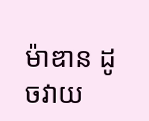ម៉ាឌាន ដូចវាយ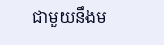ជាមួយនឹងម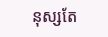នុស្សតែ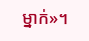ម្នាក់»។